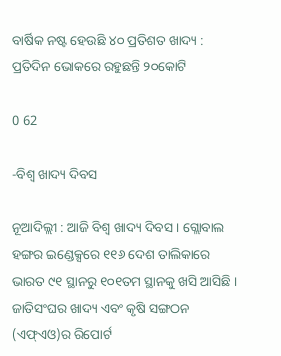ବାର୍ଷିକ ନଷ୍ଟ ହେଉଛି ୪୦ ପ୍ରତିଶତ ଖାଦ୍ୟ : ପ୍ରତିଦିନ ଭୋକରେ ରହୁଛନ୍ତି ୨୦କୋଟି

0 62

-ବିଶ୍ୱ ଖାଦ୍ୟ ଦିବସ

ନୂଆଦିଲ୍ଲୀ : ଆଜି ବିଶ୍ୱ ଖାଦ୍ୟ ଦିବସ । ଗ୍ଲୋବାଲ ହଙ୍ଗର ଇଣ୍ଡେକ୍ସରେ ୧୧୬ ଦେଶ ତାଲିକାରେ ଭାରତ ୯୧ ସ୍ଥାନରୁ ୧୦୧ତମ ସ୍ଥାନକୁ ଖସି ଆସିଛି । ଜାତିସଂଘର ଖାଦ୍ୟ ଏବଂ କୃଷି ସଙ୍ଗଠନ (ଏଫ୍ଏଓ)ର ରିପୋର୍ଟ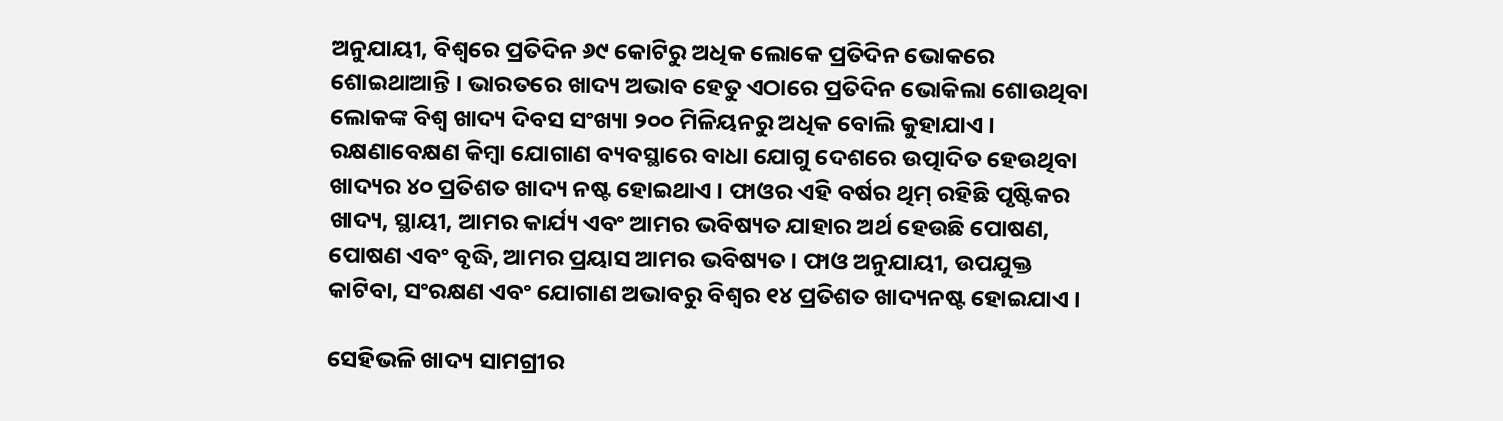ଅନୁଯାୟୀ, ବିଶ୍ୱରେ ପ୍ରତିଦିନ ୬୯ କୋଟିରୁ ଅଧିକ ଲୋକେ ପ୍ରତିଦିନ ଭୋକରେ ଶୋଇଥାଆନ୍ତି । ଭାରତରେ ଖାଦ୍ୟ ଅଭାବ ହେତୁ ଏଠାରେ ପ୍ରତିଦିନ ଭୋକିଲା ଶୋଉଥିବା ଲୋକଙ୍କ ବିଶ୍ୱ ଖାଦ୍ୟ ଦିବସ ସଂଖ୍ୟା ୨୦୦ ମିଳିୟନରୁ ଅଧିକ ବୋଲି କୁହାଯାଏ । ରକ୍ଷଣାବେକ୍ଷଣ କିମ୍ବା ଯୋଗାଣ ବ୍ୟବସ୍ଥାରେ ବାଧା ଯୋଗୁ ଦେଶରେ ଉତ୍ପାଦିତ ହେଉଥିବା ଖାଦ୍ୟର ୪୦ ପ୍ରତିଶତ ଖାଦ୍ୟ ନଷ୍ଟ ହୋଇଥାଏ । ଫାଓର ଏହି ବର୍ଷର ଥିମ୍ ରହିଛି ପୃଷ୍ଟିକର ଖାଦ୍ୟ, ସ୍ଥାୟୀ, ଆମର କାର୍ଯ୍ୟ ଏବଂ ଆମର ଭବିଷ୍ୟତ ଯାହାର ଅର୍ଥ ହେଉଛି ପୋଷଣ, ପୋଷଣ ଏବଂ ବୃଦ୍ଧି, ଆମର ପ୍ରୟାସ ଆମର ଭବିଷ୍ୟତ । ଫାଓ ଅନୁଯାୟୀ, ଉପଯୁକ୍ତ କାଟିବା, ସଂରକ୍ଷଣ ଏବଂ ଯୋଗାଣ ଅଭାବରୁ ବିଶ୍ୱର ୧୪ ପ୍ରତିଶତ ଖାଦ୍ୟନଷ୍ଟ ହୋଇଯାଏ ।

ସେହିଭଳି ଖାଦ୍ୟ ସାମଗ୍ରୀର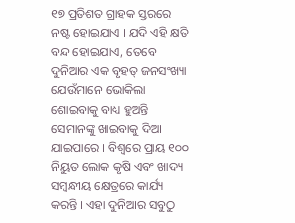୧୭ ପ୍ରତିଶତ ଗ୍ରାହକ ସ୍ତରରେ ନଷ୍ଟ ହୋଇଯାଏ । ଯଦି ଏହି କ୍ଷତି ବନ୍ଦ ହୋଇଯାଏ, ତେବେ ଦୁନିଆର ଏକ ବୃହତ୍ ଜନସଂଖ୍ୟା ଯେଉଁମାନେ ଭୋକିଲା ଶୋଇବାକୁ ବାଧ୍ୟ ହୁଅନ୍ତି ସେମାନଙ୍କୁ ଖାଇବାକୁ ଦିଆ ଯାଇପାରେ । ବିଶ୍ୱରେ ପ୍ରାୟ ୧୦୦ ନିୟୁତ ଲୋକ କୃଷି ଏବଂ ଖାଦ୍ୟ ସମ୍ବନ୍ଧୀୟ କ୍ଷେତ୍ରରେ କାର୍ଯ୍ୟ କରନ୍ତି । ଏହା ଦୁନିଆର ସବୁଠୁ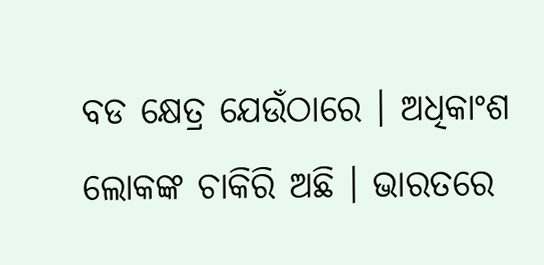ବଡ କ୍ଷେତ୍ର ଯେଉଁଠାରେ । ଅଧିକାଂଶ ଲୋକଙ୍କ ଚାକିରି ଅଛି । ଭାରତରେ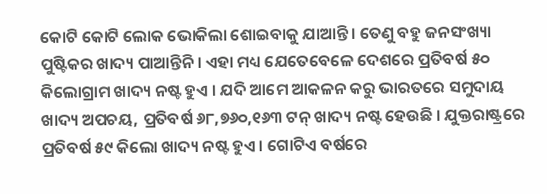କୋଟି କୋଟି ଲୋକ ଭୋକିଲା ଶୋଇବାକୁ ଯାଆନ୍ତି । ତେଣୁ ବହୁ ଜନସଂଖ୍ୟା ପୁଷ୍ଟିକର ଖାଦ୍ୟ ପାଆନ୍ତିନି । ଏହା ମଧ୍ୟ ଯେତେବେଳେ ଦେଶରେ ପ୍ରତିବର୍ଷ ୫୦ କିଲୋଗ୍ରାମ ଖାଦ୍ୟ ନଷ୍ଟ ହୁଏ । ଯଦି ଆମେ ଆକଳନ କରୁ ଭାରତରେ ସମୁଦାୟ ଖାଦ୍ୟ ଅପଚୟ, ପ୍ରତିବର୍ଷ ୬୮,୭୬୦,୧୬୩ ଟନ୍ ଖାଦ୍ୟ ନଷ୍ଟ ହେଉଛି । ଯୁକ୍ତରାଷ୍ଟ୍ରରେ ପ୍ରତିବର୍ଷ ୫୯ କିଲୋ ଖାଦ୍ୟ ନଷ୍ଟ ହୁଏ । ଗୋଟିଏ ବର୍ଷରେ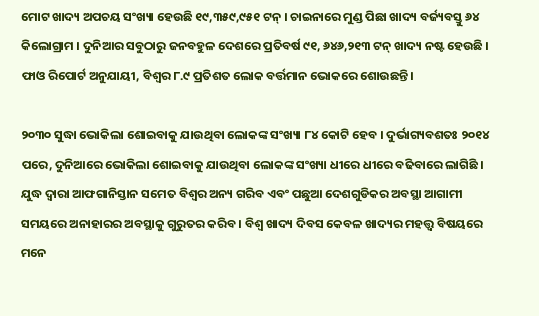ମୋଟ ଖାଦ୍ୟ ଅପଚୟ ସଂଖ୍ୟା ହେଉଛି ୧୯,୩୫୯,୯୫୧ ଟନ୍ । ଚାଇନାରେ ମୁଣ୍ଡ ପିଛା ଖାଦ୍ୟ ବର୍ଜ୍ୟବସ୍ତୁ ୬୪ କିଲୋଗ୍ରାମ । ଦୁନିଆର ସବୁଠାରୁ ଜନବହୁଳ ଦେଶରେ ପ୍ରତିବର୍ଷ ୯୧, ୬୪୬,୨୧୩ ଟନ୍ ଖାଦ୍ୟ ନଷ୍ଟ ହେଉଛି । ଫାଓ ରିପୋର୍ଟ ଅନୁଯାୟୀ, ବିଶ୍ୱର ୮.୯ ପ୍ରତିଶତ ଲୋକ ବର୍ତ୍ତମାନ ଭୋକରେ ଶୋଉଛନ୍ତି ।

୨୦୩୦ ସୁଦ୍ଧା ଭୋକିଲା ଶୋଇବାକୁ ଯାଉଥିବା ଲୋକଙ୍କ ସଂଖ୍ୟା ୮୪ କୋଟି ହେବ । ଦୁର୍ଭାଗ୍ୟବଶତଃ ୨୦୧୪ ପରେ, ଦୁନିଆରେ ଭୋକିଲା ଶୋଇବାକୁ ଯାଉଥିବା ଲୋକଙ୍କ ସଂଖ୍ୟା ଧୀରେ ଧୀରେ ବଢିବାରେ ଲାଗିଛି । ଯୁଦ୍ଧ ଦ୍ୱାରା ଆଫଗାନିସ୍ତାନ ସମେତ ବିଶ୍ୱର ଅନ୍ୟ ଗରିବ ଏବଂ ପଛୁଆ ଦେଶଗୁଡିକର ଅବସ୍ଥା ଆଗାମୀ ସମୟରେ ଅନାହାରର ଅବସ୍ଥାକୁ ଗୁରୁତର କରିବ । ବିଶ୍ୱ ଖାଦ୍ୟ ଦିବସ କେବଳ ଖାଦ୍ୟର ମହତ୍ତ୍ୱ ବିଷୟରେ ମନେ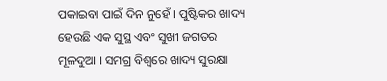ପକାଇବା ପାଇଁ ଦିନ ନୁହେଁ । ପୁଷ୍ଟିକର ଖାଦ୍ୟ ହେଉଛି ଏକ ସୁସ୍ଥ ଏବଂ ସୁଖୀ ଜଗତର ମୂଳଦୁଆ । ସମଗ୍ର ବିଶ୍ୱରେ ଖାଦ୍ୟ ସୁରକ୍ଷା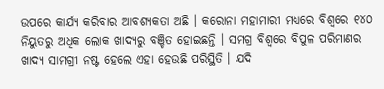ଉପରେ କାର୍ଯ୍ୟ କରିବାର ଆବଶ୍ୟକତା ଅଛି । କରୋନା ମହାମାରୀ ମଧ୍ୟରେ ବିଶ୍ୱରେ ୧୪୦ ନିୟୁତରୁ ଅଧିକ ଲୋକ ଖାଦ୍ୟରୁ ବଞ୍ଚିତ ହୋଇଛନ୍ତି । ସମଗ୍ର ବିଶ୍ୱରେ ବିପୁଳ ପରିମାଣର ଖାଦ୍ୟ ସାମଗ୍ରୀ ନଷ୍ଟ ହେଲେ ଏହା ହେଉଛି ପରିସ୍ଥିତି । ଯଦି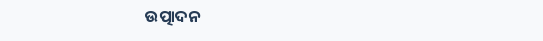ଉତ୍ପାଦନ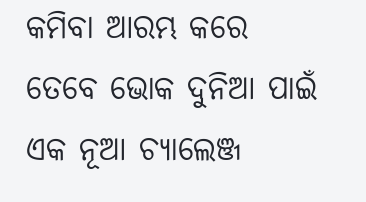କମିବା ଆରମ୍ଭ କରେ ତେବେ ଭୋକ ଦୁନିଆ ପାଇଁ
ଏକ ନୂଆ ଚ୍ୟାଲେଞ୍ଜ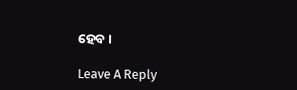ହେବ ।

Leave A Reply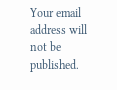Your email address will not be published.